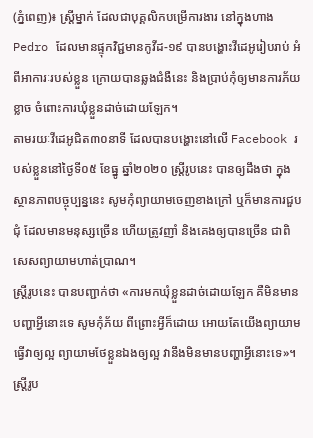(ភ្នំពេញ)៖ ស្ដ្រីម្នាក់ ដែលជាបុគ្គលិកបម្រើការងារ នៅក្នុងហាង Pedro ដែលមានផ្ទុកវិជ្ជមានកូវីដ-១៩ បានបង្ហោះវីដេអូរៀបរាប់ អំពីអាការៈរបស់ខ្លួន ក្រោយបានឆ្លងជំងឺនេះ និងប្រាប់កុំឲ្យមានការភ័យខ្លាច ចំពោះការឃុំខ្លួនដាច់ដោយឡែក។
តាមរយៈវីដេអូជិត៣០នាទី ដែលបានបង្ហោះនៅលើ Facebook របស់ខ្លួននៅថ្ងៃទី០៥ ខែធ្នូ ឆ្នាំ២០២០ ស្ដ្រីរូបនេះ បានឲ្យដឹងថា ក្នុងស្ថានភាពបច្ចុប្បន្ននេះ សូមកុំព្យាយាមចេញខាងក្រៅ ឬក៏មានការជួបជុំ ដែលមានមនុស្សច្រើន ហើយត្រូវញាំ និងគេងឲ្យបានច្រើន ជាពិសេសព្យាយាមហាត់ប្រាណ។
ស្ដ្រីរូបនេះ បានបញ្ជាក់ថា «ការមកឃុំខ្លួនដាច់ដោយឡែក គឺមិនមានបញ្ហាអ្វីនោះទេ សូមកុំភ័យ ពីព្រោះអ្វីក៏ដោយ អោយតែយើងព្យាយាមធ្វើវាឲ្យល្អ ព្យាយាមថែខ្លួនឯងឲ្យល្អ វានឹងមិនមានបញ្ហាអ្វីនោះទេ»។
ស្ដ្រីរូប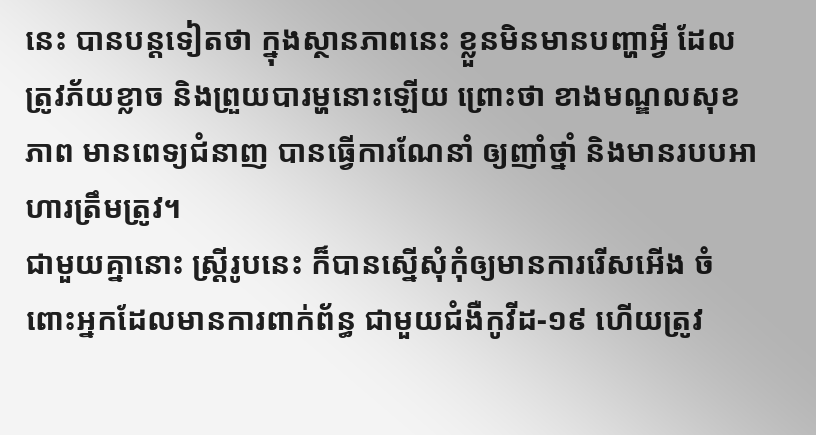នេះ បានបន្ដទៀតថា ក្នុងស្ថានភាពនេះ ខ្លួនមិនមានបញ្ហាអ្វី ដែលត្រូវភ័យខ្លាច និងព្រួយបារម្ហនោះឡើយ ព្រោះថា ខាងមណ្ឌលសុខភាព មានពេទ្យជំនាញ បានធ្វើការណែនាំ ឲ្យញាំថ្នាំ និងមានរបបអាហារត្រឹមត្រូវ។
ជាមួយគ្នានោះ ស្ដ្រីរូបនេះ ក៏បានស្នើសុំកុំឲ្យមានការរើសអើង ចំពោះអ្នកដែលមានការពាក់ព័ន្ធ ជាមួយជំងឺកូវីដ-១៩ ហើយត្រូវ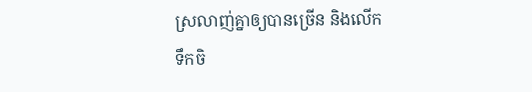ស្រលាញ់គ្នាឲ្យបានច្រើន និងលើកទឹកចិ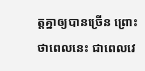ត្ដគ្នាឲ្យបានច្រើន ព្រោះថាពេលនេះ ជាពេលវេ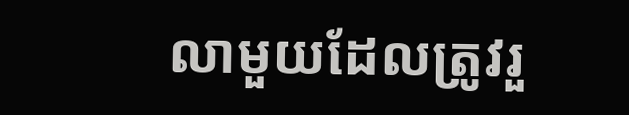លាមួយដែលត្រូវរួ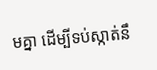មគ្នា ដើម្បីទប់ស្កាត់នឹ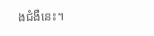ងជំងឺនេះ។